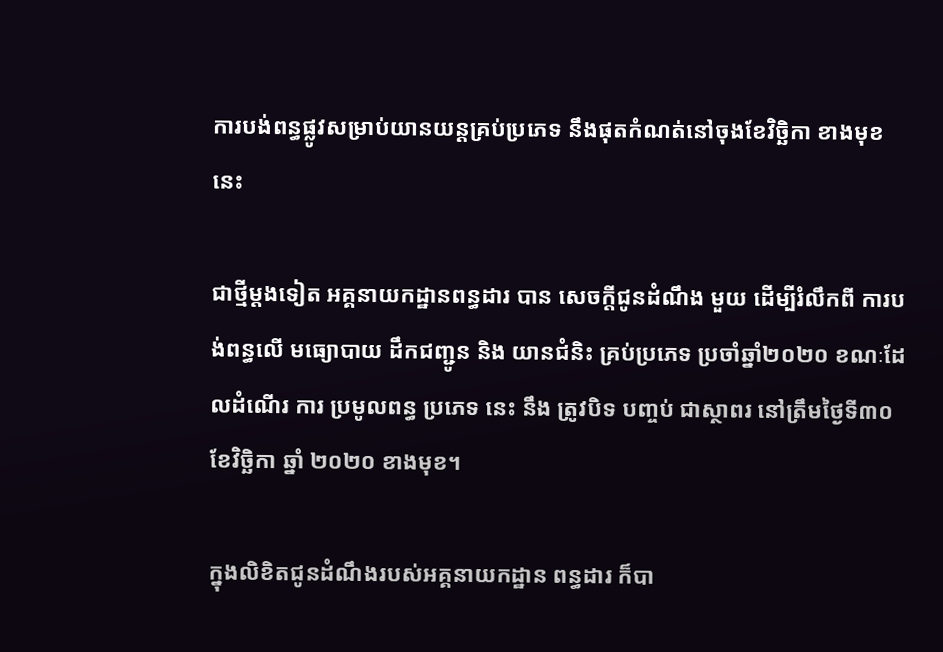ការបង់ពន្ធផ្លូវសម្រាប់យានយន្តគ្រប់ប្រភេទ នឹងផុតកំណត់នៅចុងខែវិច្ឆិកា ខាងមុខនេះ

ជាថ្មីម្តងទៀត អគ្គនាយកដ្ឋានពន្ធដារ បាន សេចក្តីជូនដំណឹង មួយ ដើម្បីរំលឹកពី ការបង់ពន្ធលើ មធ្យោបាយ ដឹកជញ្ជូន និង យានជំនិះ គ្រប់ប្រភេទ ប្រចាំឆ្នាំ២០២០ ខណៈដែលដំណើរ ការ ប្រមូលពន្ធ ប្រភេទ នេះ នឹង ត្រូវបិទ បញ្ចប់ ជាស្ថាពរ នៅត្រឹមថ្ងៃទី៣០ ខែវិច្ឆិកា ឆ្នាំ ២០២០ ខាងមុខ។

ក្នុងលិខិតជូនដំណឹងរបស់អគ្គនាយកដ្ឋាន ពន្ធដារ ក៏បា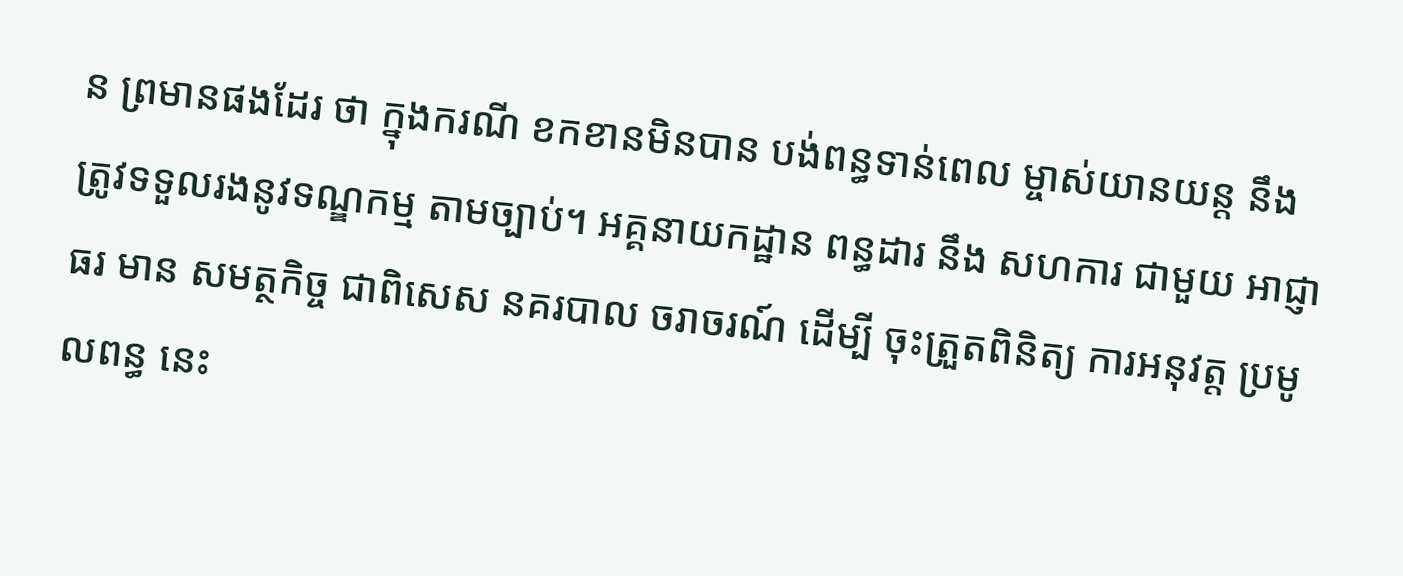ន ព្រមានផងដែរ ថា ក្នុងករណី ខកខានមិនបាន បង់ពន្ធទាន់ពេល ម្ចាស់យានយន្ត នឹង ត្រូវទទួលរងនូវទណ្ឌកម្ម តាមច្បាប់។ អគ្គនាយកដ្ឋាន ពន្ធដារ នឹង សហការ ជាមួយ អាជ្ញាធរ មាន សមត្ថកិច្ច ជាពិសេស នគរបាល ចរាចរណ៍ ដើម្បី ចុះត្រួតពិនិត្យ ការអនុវត្ត ប្រមូលពន្ធ នេះ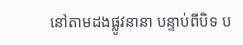នៅតាមដងផ្លូវនានា បន្ទាប់ពីបិទ ប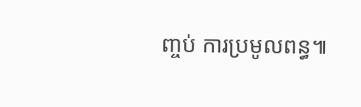ញ្ចប់ ការប្រមូលពន្ធ៕